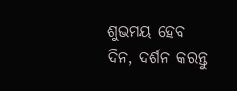ଶୁଭମୟ ହେବ ଦିନ, ଦର୍ଶନ କରନ୍ତୁ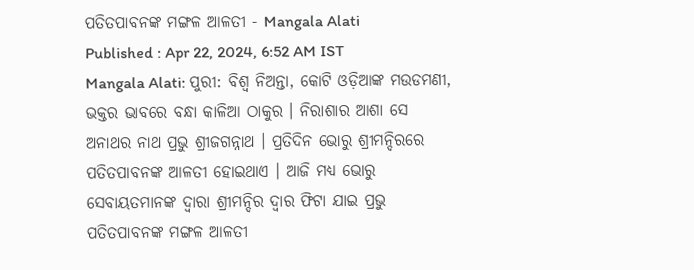ପତିତପାବନଙ୍କ ମଙ୍ଗଳ ଆଳତୀ - Mangala Alati
Published : Apr 22, 2024, 6:52 AM IST
Mangala Alati: ପୁରୀ: ବିଶ୍ବ ନିଅନ୍ତା, କୋଟି ଓଡ଼ିଆଙ୍କ ମଉଡମଣୀ, ଭକ୍ତର ଭାବରେ ବନ୍ଧା କାଳିଆ ଠାକୁର । ନିରାଶାର ଆଶା ସେ ଅନାଥର ନାଥ ପ୍ରଭୁ ଶ୍ରୀଜଗନ୍ନାଥ । ପ୍ରତିଦିନ ଭୋରୁ ଶ୍ରୀମନ୍ଦିରରେ ପତିତପାବନଙ୍କ ଆଳତୀ ହୋଇଥାଏ । ଆଜି ମଧ୍ୟ ଭୋରୁ ସେବାୟତମାନଙ୍କ ଦ୍ବାରା ଶ୍ରୀମନ୍ଦିର ଦ୍ବାର ଫିଟା ଯାଇ ପ୍ରଭୁ ପତିତପାବନଙ୍କ ମଙ୍ଗଳ ଆଳତୀ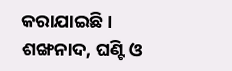କରାଯାଇଛି । ଶଙ୍ଖନାଦ, ଘଣ୍ଟି ଓ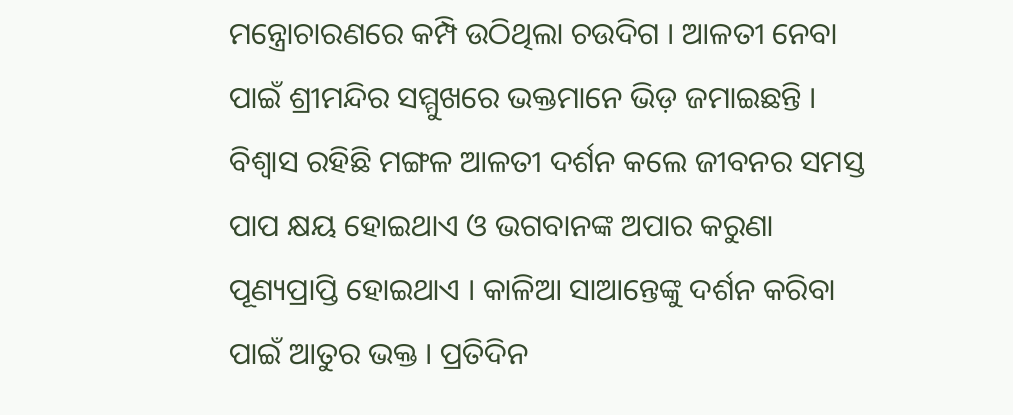ମନ୍ତ୍ରୋଚାରଣରେ କମ୍ପି ଉଠିଥିଲା ଚଉଦିଗ । ଆଳତୀ ନେବା ପାଇଁ ଶ୍ରୀମନ୍ଦିର ସମ୍ମୁଖରେ ଭକ୍ତମାନେ ଭିଡ଼ ଜମାଇଛନ୍ତି । ବିଶ୍ବାସ ରହିଛି ମଙ୍ଗଳ ଆଳତୀ ଦର୍ଶନ କଲେ ଜୀବନର ସମସ୍ତ ପାପ କ୍ଷୟ ହୋଇଥାଏ ଓ ଭଗବାନଙ୍କ ଅପାର କରୁଣା ପୂଣ୍ୟପ୍ରାପ୍ତି ହୋଇଥାଏ । କାଳିଆ ସାଆନ୍ତେଙ୍କୁ ଦର୍ଶନ କରିବା ପାଇଁ ଆତୁର ଭକ୍ତ । ପ୍ରତିଦିନ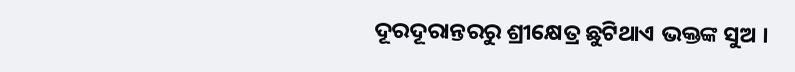ଦୂରଦୂରାନ୍ତରରୁ ଶ୍ରୀକ୍ଷେତ୍ର ଛୁଟିଥାଏ ଭକ୍ତଙ୍କ ସୁଅ ।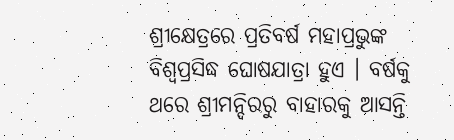ଶ୍ରୀକ୍ଷେତ୍ରରେ ପ୍ରତିବର୍ଷ ମହାପ୍ରଭୁଙ୍କ ବିଶ୍ବପ୍ରସିଦ୍ଧ ଘୋଷଯାତ୍ରା ହୁଏ । ବର୍ଷକୁ ଥରେ ଶ୍ରୀମନ୍ଦିରରୁ ବାହାରକୁ ଆସନ୍ତି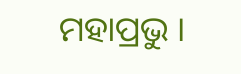ମହାପ୍ରଭୁ ।